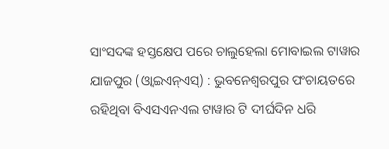ସାଂସଦଙ୍କ ହସ୍ତକ୍ଷେପ ପରେ ଚାଲୁହେଲା ମୋବାଇଲ ଟାୱାର
ଯାଜପୁର (ଓ୍ବାଇଏନ୍ଏସ୍) : ଭୁବନେଶ୍ୱରପୁର ପଂଚାୟତରେ ରହିଥିବା ବିଏସଏନଏଲ ଟାୱାର ଟି ଦୀର୍ଘଦିନ ଧରି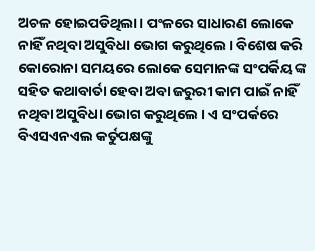ଅଚଳ ହୋଇପଡିଥିଲା । ପଂଳରେ ସାଧାରଣ ଲୋକେ ନାହିଁ ନଥିବା ଅସୁବିଧା ଭୋଗ କରୁଥିଲେ । ବିଶେଷ କରି କୋରୋନା ସମୟରେ ଲୋକେ ସେମାନଙ୍କ ସଂପର୍କିୟ ଙ୍କ ସହିତ କଥାବାର୍ତା ହେବା ଅବା ଜରୁରୀ କାମ ପାଇଁ ନାହିଁ ନଥିବା ଅସୁବିଧା ଭୋଗ କରୁଥିଲେ । ଏ ସଂପର୍କରେ ବିଏସଏନଏଲ କର୍ତୁପକ୍ଷଙ୍କୁ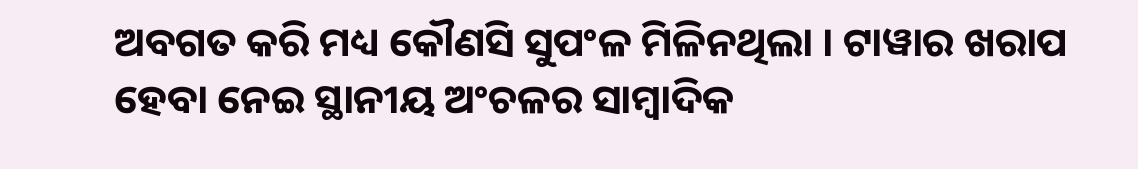ଅବଗତ କରି ମଧ୍ୟ କୌଣସି ସୁପଂଳ ମିଳିନଥିଲା । ଟାୱାର ଖରାପ ହେବା ନେଇ ସ୍ଥାନୀୟ ଅଂଚଳର ସାମ୍ବାଦିକ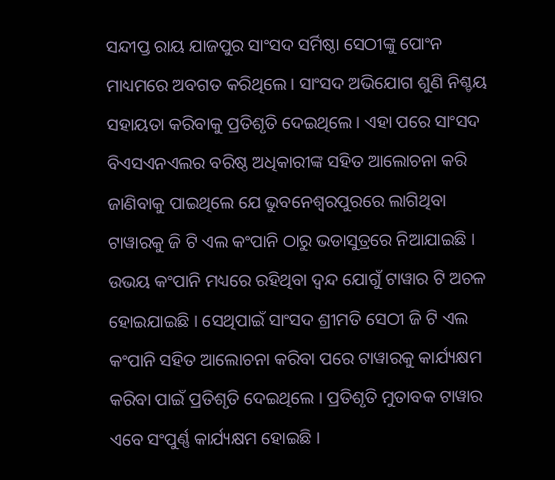ସନ୍ଦୀପ୍ତ ରାୟ ଯାଜପୁର ସାଂସଦ ସର୍ମିଷ୍ଠା ସେଠୀଙ୍କୁ ପୋଂନ ମାଧ୍ୟମରେ ଅବଗତ କରିଥିଲେ । ସାଂସଦ ଅଭିଯୋଗ ଶୁଣି ନିଶ୍ଚୟ ସହାୟତା କରିବାକୁ ପ୍ରତିଶୃତି ଦେଇଥିଲେ । ଏହା ପରେ ସାଂସଦ ବିଏସଏନଏଲର ବରିଷ୍ଠ ଅଧିକାରୀଙ୍କ ସହିତ ଆଲୋଚନା କରି ଜାଣିବାକୁ ପାଇଥିଲେ ଯେ ଭୁବନେଶ୍ୱରପୁରରେ ଲାଗିଥିବା ଟାୱାରକୁ ଜି ଟି ଏଲ କଂପାନି ଠାରୁ ଭଡାସୁତ୍ରରେ ନିଆଯାଇଛି । ଉଭୟ କଂପାନି ମଧ୍ୟରେ ରହିଥିବା ଦ୍ୱନ୍ଦ ଯୋଗୁଁ ଟାୱାର ଟି ଅଚଳ ହୋଇଯାଇଛି । ସେଥିପାଇଁ ସାଂସଦ ଶ୍ରୀମତି ସେଠୀ ଜି ଟି ଏଲ କଂପାନି ସହିତ ଆଲୋଚନା କରିବା ପରେ ଟାୱାରକୁ କାର୍ଯ୍ୟକ୍ଷମ କରିବା ପାଇଁ ପ୍ରତିଶୃତି ଦେଇଥିଲେ । ପ୍ରତିଶୃତି ମୁତାବକ ଟାୱାର ଏବେ ସଂପୁର୍ଣ୍ଣ କାର୍ଯ୍ୟକ୍ଷମ ହୋଇଛି ।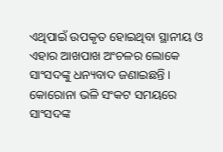ଏଥିପାଇଁ ଉପକୃତ ହୋଇଥିବା ସ୍ଥାନୀୟ ଓ ଏହାର ଆଖପାଖ ଅଂଚଳର ଲୋକେ ସାଂସଦଙ୍କୁ ଧନ୍ୟବାଦ ଜଣାଇଛନ୍ତି । କୋରୋନା ଭଳି ସଂକଟ ସମୟରେ ସାଂସଦଙ୍କ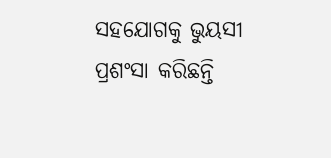ସହଯୋଗକୁ ଭୁୟସୀ ପ୍ରଶଂସା କରିଛନ୍ତି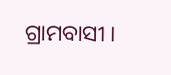ଗ୍ରାମବାସୀ ।